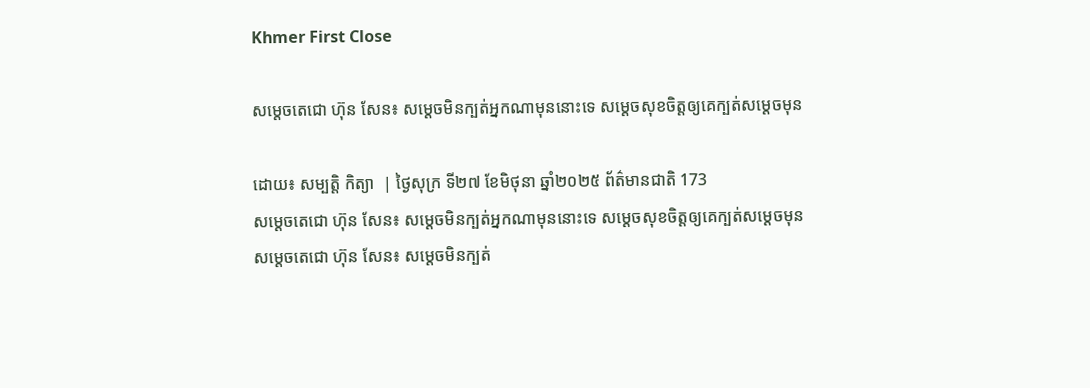Khmer First Close

សម្តេចតេជោ ហ៊ុន សែន៖ សម្តេចមិនក្បត់អ្នកណាមុននោះទេ សម្ដេចសុខចិត្តឲ្យគេក្បត់សម្ដេចមុន

ដោយ៖ សម្បត្តិ កិត្យា  | ថ្ងៃសុក្រ ទី២៧ ខែមិថុនា ឆ្នាំ២០២៥ ព័ត៌មានជាតិ 173
សម្តេចតេជោ ហ៊ុន សែន៖ សម្តេចមិនក្បត់អ្នកណាមុននោះទេ សម្ដេចសុខចិត្តឲ្យគេក្បត់សម្ដេចមុន សម្តេចតេជោ ហ៊ុន សែន៖ សម្តេចមិនក្បត់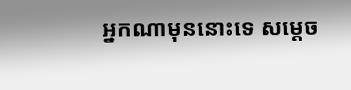អ្នកណាមុននោះទេ សម្ដេច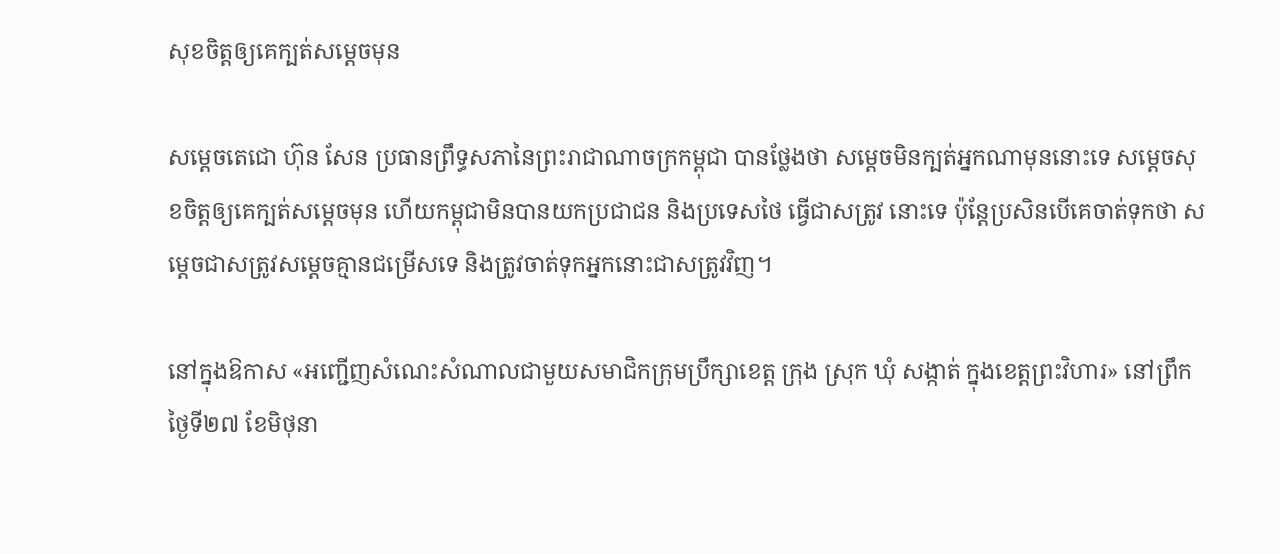សុខចិត្តឲ្យគេក្បត់សម្ដេចមុន

សម្តេចតេជោ ហ៊ុន សែន ប្រធានព្រឹទ្ធសភានៃព្រះរាជាណាចក្រកម្ពុជា បានថ្លែងថា សម្តេចមិនក្បត់អ្នកណាមុននោះទេ សម្ដេចសុខចិត្តឲ្យគេក្បត់សម្ដេចមុន ហើយកម្ពុជាមិនបានយកប្រជាជន និងប្រទេសថៃ ធ្វើជាសត្រូវ នោះទេ ប៉ុន្តែប្រសិនបើគេចាត់ទុកថា សម្ដេចជាសត្រូវសម្ដេចគ្មានជម្រើសទេ និងត្រូវចាត់ទុកអ្នកនោះជាសត្រូវវិញ។

នៅក្នុងឱកាស «អញ្ជើញសំណេះសំណាលជាមួយសមាជិកក្រុមប្រឹក្សាខេត្ត ក្រុង ស្រុក ឃុំ សង្កាត់ ក្នុងខេត្តព្រះវិហារ» នៅព្រឹកថ្ងៃទី២៧ ខែមិថុនា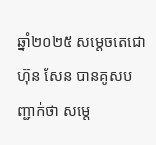ឆ្នាំ២០២៥ សម្តេចតេជោ ហ៊ុន សែន បានគូសបញ្ជាក់ថា សម្តេ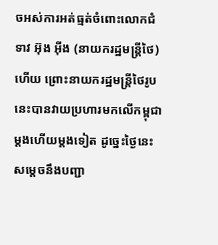ចអស់ការអត់ធ្មត់ចំពោះលោកជំទាវ អ៊ុង អ៊ីង (នាយករដ្ឋមន្រ្តីថៃ) ហើយ ព្រោះនាយករដ្ឋមន្រ្តីថៃរូបនេះបានវាយប្រហារមកលើកម្ពុជាម្តងហើយម្តងទៀត ដូច្នេះថ្ងៃនេះសម្តេចនឹងបញ្ជា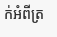ក់អំពីត្រ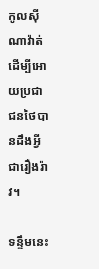កូលស៊ីណាវ៉ាត់ដើម្បីអោយប្រជាជនថៃបានដឹងអ្វីជារឿងរ៉ាវ។

ទន្ទឹមនេះ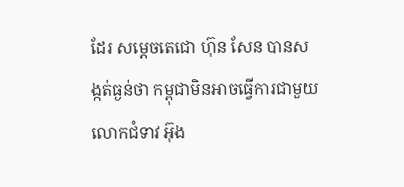ដែរ សម្តេចតេជោ ហ៊ុន សែន បានសង្កត់ធ្ងន់ថា កម្ពុជាមិនអាចធ្វើការជាមួយលោកជំទាវ អ៊ុង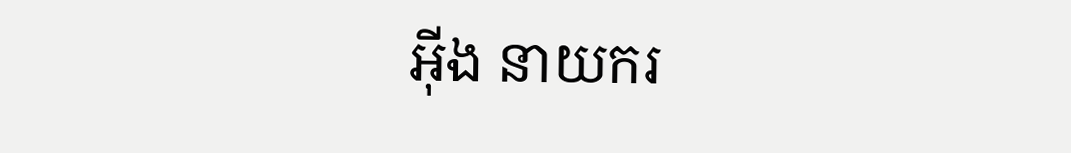អ៊ីង នាយករ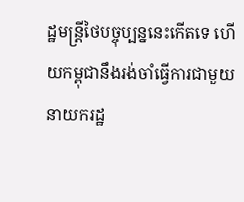ដ្ឋមន្រ្ដីថៃបច្ចុប្បន្ននេះកើតទេ ហើយកម្ពុជានឹងរង់ចាំធ្វើការជាមួយនាយករដ្ឋ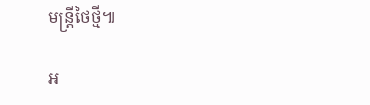មន្រ្ដីថៃថ្មី៕

អ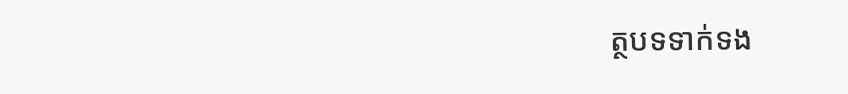ត្ថបទទាក់ទង